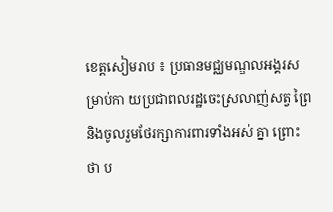ខេត្តសៀមរាប ៖ ប្រធានមជ្ឈមណ្ឌលអង្គរសម្រាប់កា យប្រជាពលរដ្ឋចេះស្រលាញ់សត្វ ព្រៃ និងចូលរួមថែរក្សាការពារទាំងអស់ គ្នា ព្រោះថា ប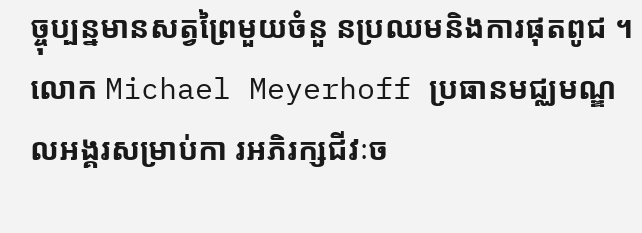ច្ចុប្បន្នមានសត្វព្រៃមួយចំនួ នប្រឈមនិងការផុតពូជ ។
លោក Michael Meyerhoff ប្រធានមជ្ឈមណ្ឌលអង្គរសម្រាប់កា រអភិរក្សជីវៈច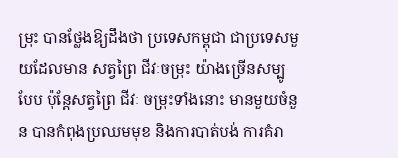ម្រុះ បានថ្លែងឱ្យដឹងថា ប្រទេសកម្ពុជា ជាប្រទេសមួយដែលមាន សត្វព្រៃ ជីវៈចម្រុះ យ៉ាងច្រើនសម្បូបែប ប៉ុន្តែសត្វព្រៃ ជីវៈ ចម្រុះទាំងនោះ មានមួយចំនួន បានកំពុងប្រឈមមុខ និងការបាត់បង់ ការគំរា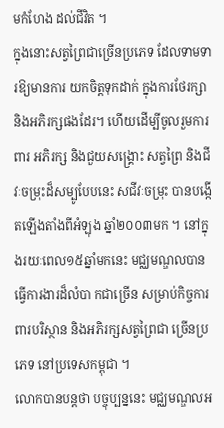មកំហែង ដល់ជីវិត ។
ក្នុងនោះសត្វព្រៃជាច្រើនប្រភេទ ដែលទាមទារឱ្យមានការ យកចិត្តទុកដាក់ ក្នុងការថែរក្សា និងអភិរក្សផងដែរ។ ហើយដើម្បីចូលរួមការពារ អភិរក្ស និងជួយសង្គ្រោះ សត្វព្រៃ និងជីវៈចម្រុះដ៏សម្បូបែបនេះ សជីវៈចម្រុះ បានបង្កើតឡើងតាំងពីអំឡុង ឆ្នាំ២០០៣មក ។ នៅក្នុងរយៈពេល១៥ឆ្នាំមកនេះ មជ្ឈមណ្ឌលបានធ្វើការងារដ៏លំបា កជាច្រើន សម្រាប់កិច្ចការពារបរិស្ថាន និងអភិរក្សសត្វព្រៃជា ច្រើនប្រភេទ នៅប្រទេសកម្ពុជា ។
លោកបានបន្តថា បច្ចុប្បន្ននេះ មជ្ឈមណ្ឌលអ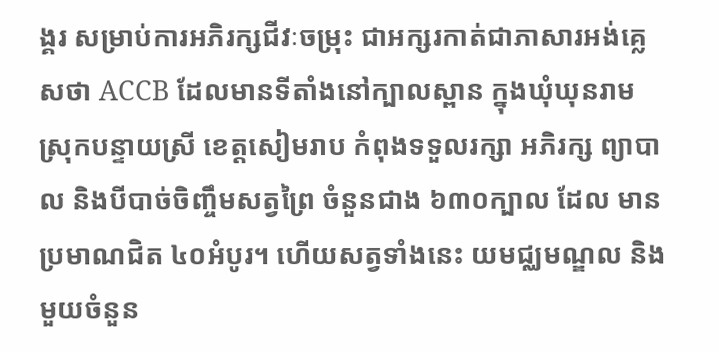ង្គរ សម្រាប់ការអភិរក្សជីវៈចម្រុះ ជាអក្សរកាត់ជាភាសារអង់គ្លេសថា ACCB ដែលមានទីតាំងនៅក្បាលស្ពាន ក្នុងឃុំឃុនរាម ស្រុកបន្ទាយស្រី ខេត្តសៀមរាប កំពុងទទួលរក្សា អភិរក្ស ព្យាបាល និងបីបាច់ចិញ្ចឹមសត្វព្រៃ ចំនួនជាង ៦៣០ក្បាល ដែល មានប្រមាណជិត ៤០អំបូរ។ ហើយសត្វទាំងនេះ យមជ្ឈមណ្ឌល និងមួយចំនួន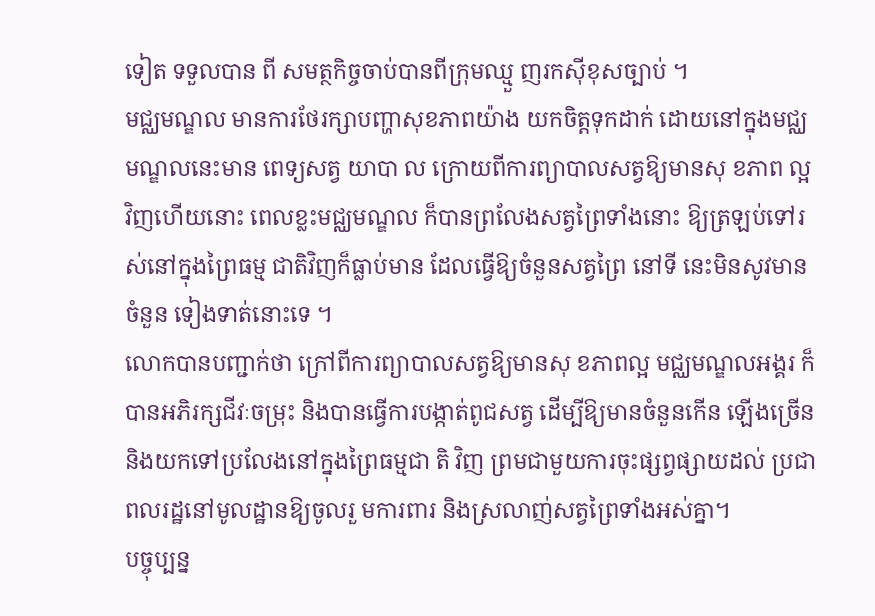ទៀត ទទួលបាន ពី សមត្ថកិច្ចចាប់បានពីក្រុមឈ្មួ ញរកស៊ីខុសច្បាប់ ។
មជ្ឈមណ្ឌល មានការថែរក្សាបញ្ហាសុខភាពយ៉ាង យកចិត្តទុកដាក់ ដោយនៅក្នុងមជ្ឈមណ្ឌលនេះមាន ពេទ្យសត្វ យាបា ល ក្រោយពីការព្យាបាលសត្វឱ្យមានសុ ខភាព ល្អវិញហើយនោះ ពេលខ្លះមជ្ឈមណ្ឌល ក៏បានព្រលែងសត្វព្រៃទាំងនោះ ឱ្យត្រឡប់ទៅរស់នៅក្នុងព្រៃធម្ម ជាតិវិញក៏ធ្លាប់មាន ដែលធ្វើឱ្យចំនួនសត្វព្រៃ នៅទី នេះមិនសូវមានចំនួន ទៀងទាត់នោះទេ ។
លោកបានបញ្ជាក់ថា ក្រៅពីការព្យាបាលសត្វឱ្យមានសុ ខភាពល្អ មជ្ឈមណ្ឌលអង្គរ ក៏បានអភិរក្សជីវៈចម្រុះ និងបានធ្វើការបង្កាត់ពូជសត្វ ដើម្បីឱ្យមានចំនួនកើន ឡើងច្រើន និងយកទៅប្រលែងនៅក្នុងព្រៃធម្មជា តិ វិញ ព្រមជាមួយការចុះផ្សព្វផ្សាយដល់ ប្រជាពលរដ្ឋនៅមូលដ្ឋានឱ្យចូលរួ មការពារ និងស្រលាញ់សត្វព្រៃទាំងអស់គ្នា។
បច្ចុប្បន្ន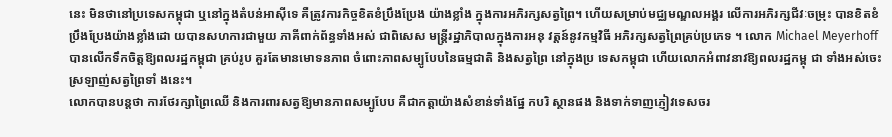នេះ មិនថានៅប្រទេសកម្ពុជា ឬនៅក្នុងតំបន់អាស៊ីទេ គឺត្រូវការកិច្ចខិតខំប្រឹងប្រែង យ៉ាងខ្លាំង ក្នុងការអភិរក្សសត្វព្រៃ។ ហើយសម្រាប់មជ្ឈមណ្ឌលអង្គរ លើការអភិរក្សជីវៈចម្រុះ បានខិតខំប្រឹងប្រែងយ៉ាងខ្លាំងដោ យបានសហការជាមួយ ភាគីពាក់ព័ន្ធទាំងអស់ ជាពិសេស មន្ត្រីរដ្ឋាភិបាលក្នុងការអនុ វត្តន៍នូវកម្មវិធី អភិរក្សសត្វព្រៃគ្រប់ប្រភេទ ។ លោក Michael Meyerhoff បានលើកទឹកចិត្តឱ្យពលរដ្ឋកម្ពុជា គ្រប់រូប គួរតែមានមោទនភាព ចំពោះភាពសម្បូបែបនៃធម្មជាតិ និងសត្វព្រៃ នៅក្នុងប្រ ទេសកម្ពុជា ហើយលោកអំពាវនាវឱ្យពលរដ្ឋកម្ពុ ជា ទាំងអស់ចេះស្រឡាញ់សត្វព្រៃទាំ ងនេះ។
លោកបានបន្តថា ការថែរក្សាព្រៃឈើ និងការពារសត្វឱ្យមានភាពសម្បូបែប គឺជាកត្តាយ៉ាងសំខាន់ទាំងផ្នែ កបរិ ស្ថានផង និងទាក់ទាញភ្ញៀវទេសចរ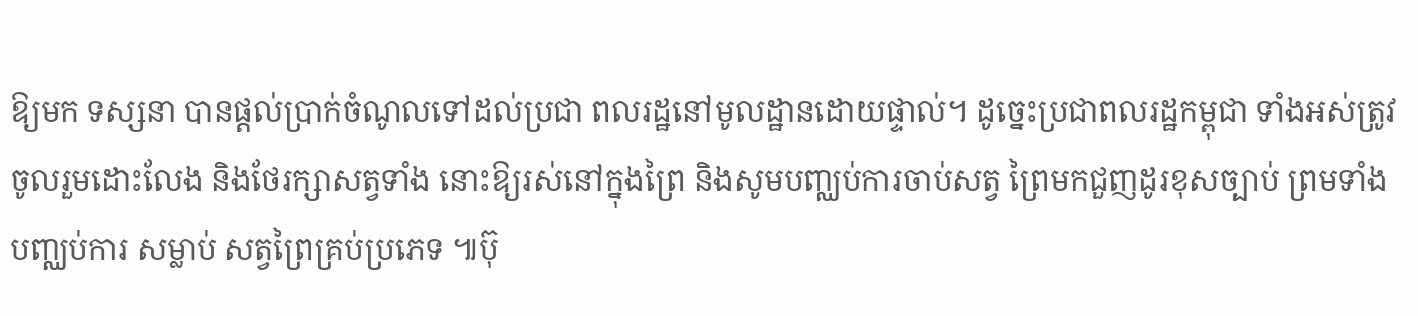ឱ្យមក ទស្សនា បានផ្តល់ប្រាក់ចំណូលទៅដល់ប្រជា ពលរដ្ឋនៅមូលដ្ឋានដោយផ្ទាល់។ ដូច្នេះប្រជាពលរដ្ឋកម្ពុជា ទាំងអស់ត្រូវចូលរួមដោះលែង និងថែរក្សាសត្វទាំង នោះឱ្យរស់នៅក្នុងព្រៃ និងសូមបញ្ឈប់ការចាប់សត្វ ព្រៃមកជួញដូរខុសច្បាប់ ព្រមទាំងបញ្ឈប់ការ សម្លាប់ សត្វព្រៃគ្រប់ប្រភេទ ៕ប៊ុ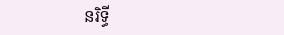នរិទ្ធី